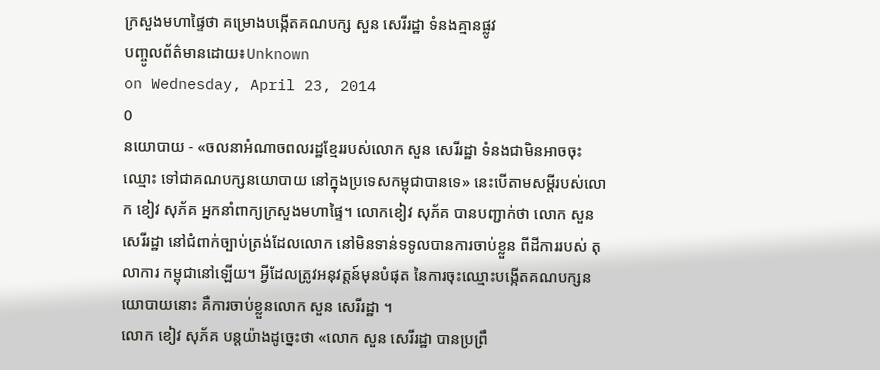ក្រសួងមហាផ្ទៃថា គម្រោងបង្កើតគណបក្ស សួន សេរីរដ្ឋា ទំនងគ្មានផ្លូវ
បញ្ចូលព័ត៌មានដោយ៖Unknown
on Wednesday, April 23, 2014
0
នយោបាយ - «ចលនាអំណាចពលរដ្ឋខ្មែររបស់លោក សួន សេរីរដ្ឋា ទំនងជាមិនអាចចុះឈ្មោះ ទៅជាគណបក្សនយោបាយ នៅក្នុងប្រទេសកម្ពុជាបានទេ» នេះបើតាមសម្តីរបស់លោក ខៀវ សុភ័គ អ្នកនាំពាក្យក្រសួងមហាផ្ទៃ។ លោកខៀវ សុភ័គ បានបញ្ជាក់ថា លោក សួន សេរីរដ្ឋា នៅជំពាក់ច្បាប់ត្រង់ដែលលោក នៅមិនទាន់ទទូលបានការចាប់ខ្លួន ពីដីការរបស់ តុលាការ កម្ពុជានៅឡើយ។ អ្វីដែលត្រូវអនុវត្តន៍មុនបំផុត នៃការចុះឈ្មោះបង្កើតគណបក្សនយោបាយនោះ គឺការចាប់ខ្លួនលោក សួន សេរីរដ្ឋា ។
លោក ខៀវ សុភ័គ បន្តយ៉ាងដូច្នេះថា «លោក សួន សេរីរដ្ឋា បានប្រព្រឹ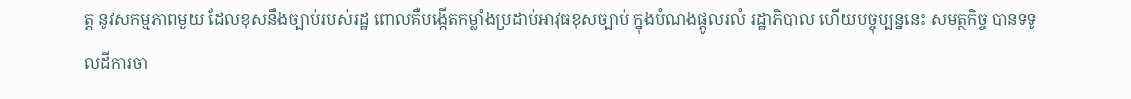ត្ត នូវសកម្មភាពមួយ ដែលខុសនឹងច្បាប់របស់រដ្ឋ ពោលគឺបង្កើតកម្លាំងប្រដាប់អាវុធខុសច្បាប់ ក្នុងបំណងផ្តូលរលំ រដ្ឋាភិបាល ហើយបច្ចុប្បន្ននេះ សមត្ថកិច្ច បានទទូលដីការចា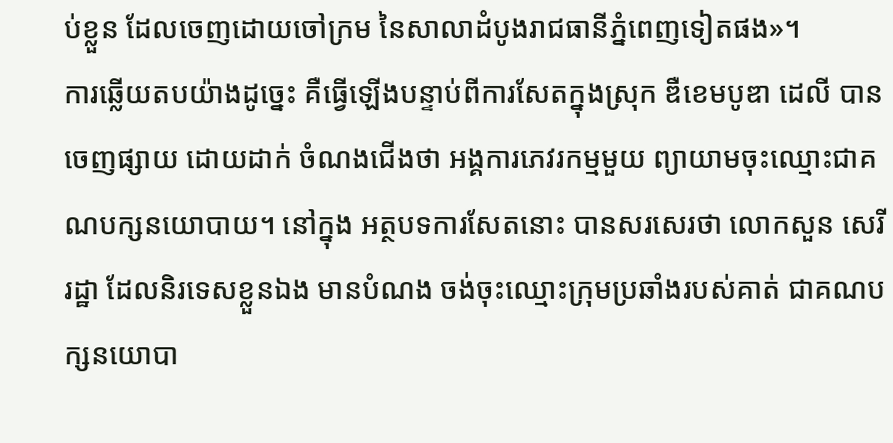ប់ខ្លួន ដែលចេញដោយចៅក្រម នៃសាលាដំបូងរាជធានីភ្នំពេញទៀតផង»។
ការឆ្លើយតបយ៉ាងដូច្នេះ គឺធ្វើឡើងបន្ទាប់ពីការសែតក្នុងស្រុក ឌឺខេមបូឌា ដេលី បានចេញផ្សាយ ដោយដាក់ ចំណងជើងថា អង្គការភេវរកម្មមួយ ព្យាយាមចុះឈ្មោះជាគណបក្សនយោបាយ។ នៅក្នុង អត្ថបទការសែតនោះ បានសរសេរថា លោកសួន សេរីរដ្ឋា ដែលនិរទេសខ្លួនឯង មានបំណង ចង់ចុះឈ្មោះក្រុមប្រឆាំងរបស់គាត់ ជាគណបក្សនយោបា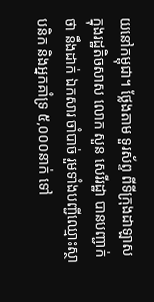យនៅកម្ពុជា។ ថ្លែងតាម ទួរស័ព្ទ ពីទីក្រុងដាឡាស ក្នុងរដ្ឋតិចសាស លោក សួន សេរីរដ្ឋា បានបញ្ជាក់ថា នឹងដាក់ ឯកសារ ចាំបាច់ រួមទាំងបញ្ជីឈ្មោះស្ថាបនិក និងអ្នកគាំទ្រ ៥,០០០នាក់ ទៅ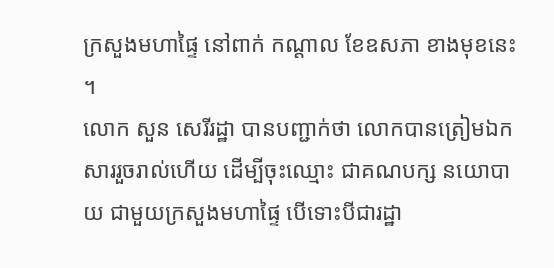ក្រសួងមហាផ្ទៃ នៅពាក់ កណ្តាល ខែឧសភា ខាងមុខនេះ ។
លោក សួន សេរីរដ្ឋា បានបញ្ជាក់ថា លោកបានត្រៀមឯកសាររួចរាល់ហើយ ដើម្បីចុះឈ្មោះ ជាគណបក្ស នយោបាយ ជាមួយក្រសួងមហាផ្ទៃ បើទោះបីជារដ្ឋា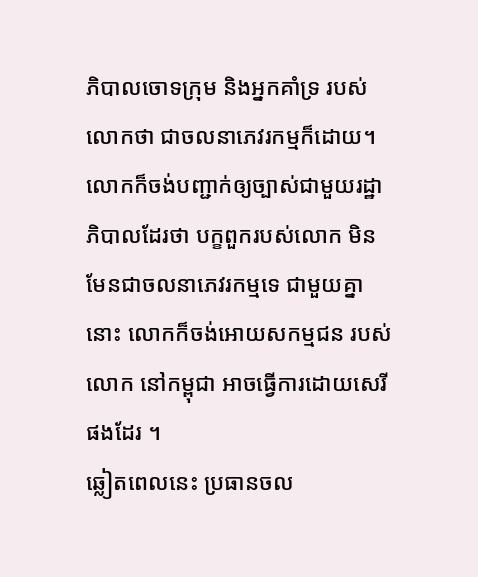ភិបាលចោទក្រុម និងអ្នកគាំទ្រ របស់លោកថា ជាចលនាភេវរកម្មក៏ដោយ។ លោកក៏ចង់បញ្ជាក់ឲ្យច្បាស់ជាមួយរដ្ឋាភិបាលដែរថា បក្ខពួករបស់លោក មិនមែនជាចលនាភេវរកម្មទេ ជាមួយគ្នានោះ លោកក៏ចង់អោយសកម្មជន របស់លោក នៅកម្ពុជា អាចធ្វើការដោយសេរីផងដែរ ។
ឆ្លៀតពេលនេះ ប្រធានចល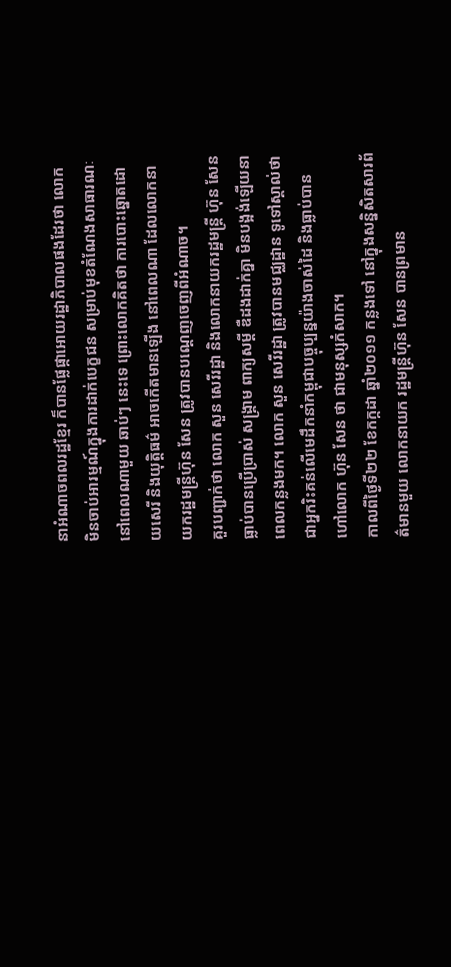នាអំណាចពលរដ្ឋខ្មែរ ក៏បានផ្លែផ្កាអោយរដ្ឋាភិបាលផងដែរថា លោក មិនចាប់អារម្មណ៍ក្នុងការដាក់បេក្ខជន សម្រាប់មុខតំណែងសាធារណៈនៅពេលណាមួយ ឆាប់ៗ នេះទេ ព្រោះលោកគិតថា ការបោះឆ្នោតដោយសេរី និងយុត្តិធម៌ អាចកើតមានឡើង នៅពេលណា ដែលលោកនាយករដ្ឋមន្ត្រីហ៊ុន សែន ត្រូវបានបណ្តេញចេញពីអំណាច។
គួរបញ្ជាក់ថា លោក សួន សេរីរដ្ឋា និងលោកនាយករដ្ឋមន្ត្រី ហ៊ុន សែន ធ្លាប់បានប្រើប្រាស់ សង្គ្រាម ពាក្យសម្តី ឌឺដងដាក់គ្នា មិនបង្អង់ឡើយនាពេលកន្លងមក។ លោក សួន សេរីរដ្ឋា ត្រូវបានមជ្ឈដ្ឋាន ទូទៅស្គាល់ថា ជាអ្នករិះគន់លើមេដឹកនាំកម្ពុជាបច្ចុប្បន្នយ៉ាងចាស់ដៃ និងធ្លាប់បានហៅលោក ហ៊ុន សែន ថា ជាមនុស្សកំសាក។
កាលពីថ្ងៃទី២២ ខែកក្កដា ឆ្នាំ២០១១ កន្លងទៅ នៅក្នុងសន្និសិតសារព័ត៌មានមួយ លោកនាយក រដ្ឋមន្ត្រីហ៊ុន សែន បានព្រមាន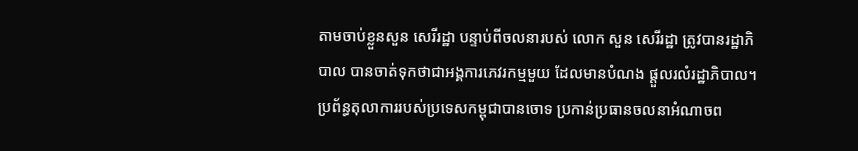តាមចាប់ខ្លួនសួន សេរីរដ្ឋា បន្ទាប់ពីចលនារបស់ លោក សួន សេរីរដ្ឋា ត្រូវបានរដ្ឋាភិបាល បានចាត់ទុកថាជាអង្គការភេវរកម្មមួយ ដែលមានបំណង ផ្តួលរលំរដ្ឋាភិបាល។ ប្រព័ន្ធតុលាការរបស់ប្រទេសកម្ពុជាបានចោទ ប្រកាន់ប្រធានចលនាអំណាចព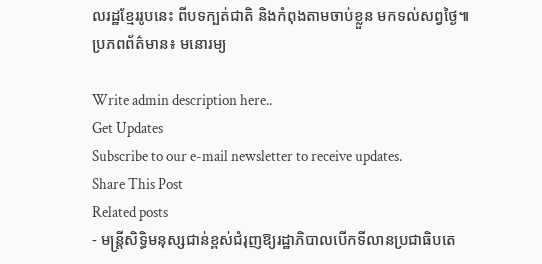លរដ្ឋខ្មែររូបនេះ ពីបទក្បត់ជាតិ និងកំពុងតាមចាប់ខ្លួន មកទល់សព្វថ្ងៃ៕
ប្រភពព័ត៌មាន៖ មនោរម្យ

Write admin description here..
Get Updates
Subscribe to our e-mail newsletter to receive updates.
Share This Post
Related posts
- មន្ត្រីសិទ្ធិមនុស្សជាន់ខ្ពស់ជំរុញឱ្យរដ្ឋាភិបាលបើកទីលានប្រជាធិបតេ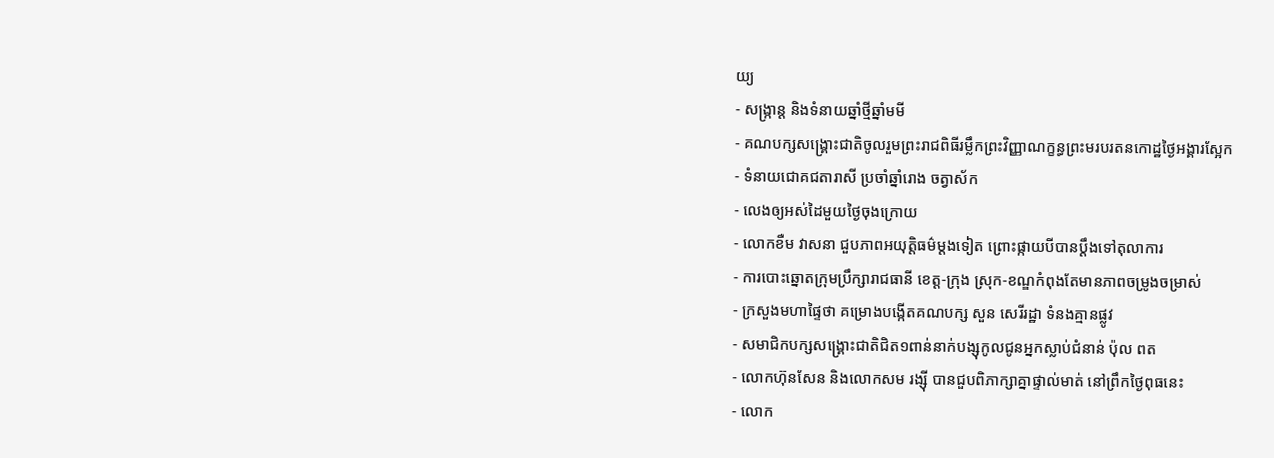យ្យ
- សង្ក្រាន្ត និងទំនាយឆ្នាំថ្មីឆ្នាំមមី
- គណបក្សសង្គ្រោះជាតិចូលរួមព្រះរាជពិធីរម្លឹកព្រះវិញ្ញាណក្ខន្ធព្រះមរបរតនកោដ្ឋថ្ងៃអង្គារស្អែក
- ទំនាយជោគជតារាសី ប្រចាំឆ្នាំរោង ចត្វាស័ក
- លេងឲ្យអស់ដៃមួយថ្ងៃចុងក្រោយ
- លោកខឺម វាសនា ជួបភាពអយុត្តិធម៌ម្តងទៀត ព្រោះផ្កាយបីបានប្តឹងទៅតុលាការ
- ការបោះឆ្នោតក្រុមប្រឹក្សារាជធានី ខេត្ត-ក្រុង ស្រុក-ខណ្ឌកំពុងតែមានភាពចម្រូងចម្រាស់
- ក្រសួងមហាផ្ទៃថា គម្រោងបង្កើតគណបក្ស សួន សេរីរដ្ឋា ទំនងគ្មានផ្លូវ
- សមាជិកបក្សសង្គ្រោះជាតិជិត១ពាន់នាក់បង្សុកូលជូនអ្នកស្លាប់ជំនាន់ ប៉ុល ពត
- លោកហ៊ុនសែន និងលោកសម រង្ស៊ី បានជួបពិភាក្សាគ្នាផ្ទាល់មាត់ នៅព្រឹកថ្ងៃពុធនេះ
- លោក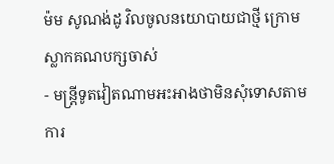ម៉ម សូណង់ដូ វិលចូលនយោបាយជាថ្មី ក្រោមស្លាកគណបក្សចាស់
- មន្ត្រីទូតវៀតណាមអះអាងថាមិនសុំទោសតាមការ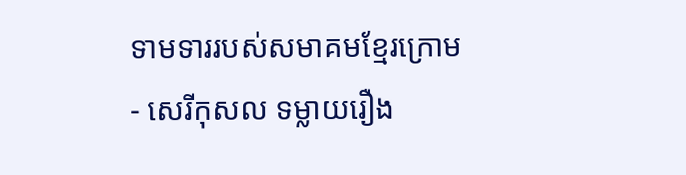ទាមទាររបស់សមាគមខ្មែរក្រោម
- សេរីកុសល ទម្លាយរឿង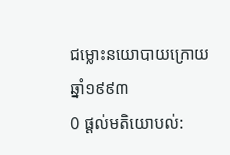ជម្លោះនយោបាយក្រោយ ឆ្នាំ១៩៩៣
0 ផ្តល់មតិយោបល់: